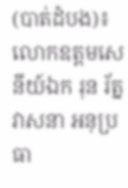(បាត់ដំបង)៖ លោកឧត្តមសេនីយ៍ឯក រុន រ័ត្នវាសនា អនុប្រធា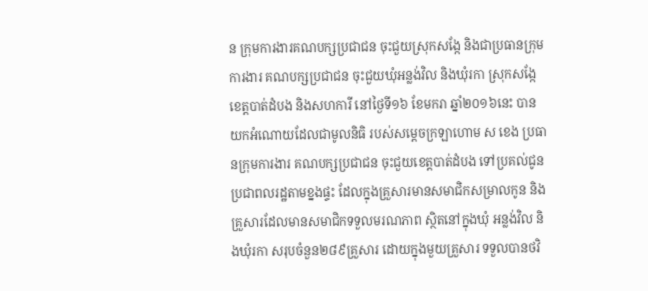ន ក្រុមការងារគណបក្សប្រជាជន ចុះជួយស្រុកសង្កែ និងជាប្រធានក្រុមការងារ គណបក្សប្រជាជន ចុះជួយឃុំអន្លង់វិល និងឃុំរកា ស្រុកសង្កែ ខេត្តបាត់ដំបង និងសហការី នៅថ្ងៃទី១៦ ខែមករា ឆ្នាំ២០១៦នេះ បានយកអំណោយដែលជាមូលនិធិ របស់សម្តេចក្រឡាហោម ស ខេង ប្រធានក្រុមការងារ គណបក្សប្រជាជន ចុះជួយខេត្តបាត់ដំបង ទៅប្រគល់ជូនប្រជាពលរដ្ឋតាមខ្នងផ្ទះ ដែលក្នុងគ្រួសារមានសមាជិកសម្រាលកូន និង គ្រួសារដែលមានសមាជិកទទួលមរណភាព ស្ថិតនៅក្នុងឃុំ អន្លង់វិល និងឃុំរកា សរុបចំនួន២៨៩គ្រួសារ ដោយក្នុងមួយគ្រួសារ ទទួលបានថវិ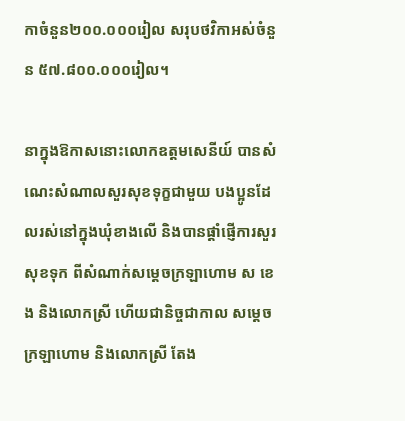កាចំនួន២០០.០០០រៀល សរុបថវិកាអស់ចំនួន ៥៧.៨០០.០០០រៀល។

នាក្នុងឱកាសនោះលោកឧត្តមសេនីយ៍ បានសំណេះសំណាលសួរសុខទុក្ខជាមួយ បងប្អូនដែលរស់នៅក្នុងឃុំខាងលើ និងបានផ្តាំផ្ញើការសួរសុខទុក ពីសំណាក់សម្តេចក្រឡាហោម ស ខេង និងលោកស្រី ហើយជានិច្ចជាកាល សម្តេចក្រឡាហោម និងលោកស្រី តែង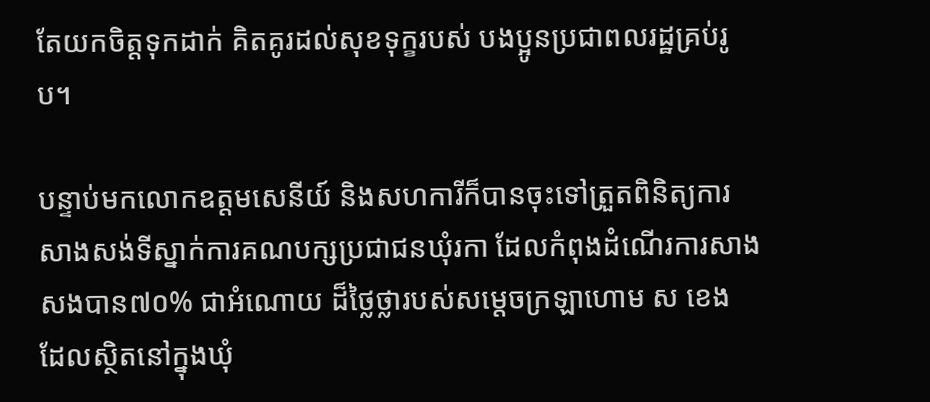តែយកចិត្តទុកដាក់ គិតគូរដល់សុខទុក្ខរបស់ បងប្អូនប្រជាពលរដ្ឋគ្រប់រូប។

បន្ទាប់មកលោកឧត្តមសេនីយ៍ និងសហការីក៏បានចុះទៅត្រួតពិនិត្យការ សាងសង់ទីស្នាក់ការគណបក្សប្រជាជនឃុំរកា ដែលកំពុងដំណើរការសាងសងបាន៧០% ជាអំណោយ ដ៏ថ្លៃថ្លារបស់សម្តេចក្រឡាហោម ស ខេង  ដែលស្ថិតនៅក្នុងឃុំ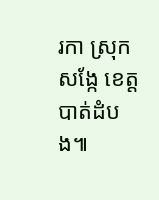រកា ស្រុកសង្កែ ខេត្តបាត់ដំបង៕